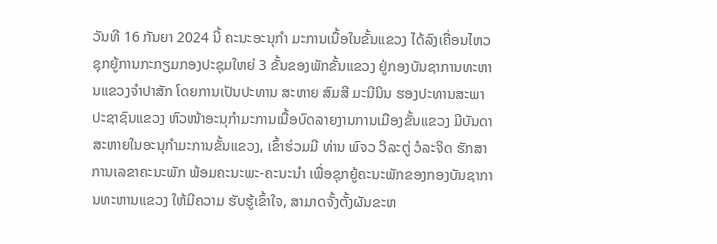ວັນທີ 16 ກັນຍາ 2024 ນີ້ ຄະນະອະນຸກຳ ມະການເນື້ອໃນຂັ້ນແຂວງ ໄດ້ລົງເຄື່ອນໄຫວຊຸກຍູ້ການກະກຽມກອງປະຊຸມໃຫຍ່ 3 ຂັ້ນຂອງພັກຂັ້ນແຂວງ ຢູ່ກອງບັນຊາການທະຫານແຂວງຈຳປາສັກ ໂດຍການເປັນປະທານ ສະຫາຍ ສົມສີ ມະນີນິນ ຮອງປະທານສະພາປະຊາຊົນແຂວງ ຫົວໜ້າອະນຸກໍາມະການເນື້ອບົດລາຍງານການເມືອງຂັ້ນແຂວງ ມີບັນດາສະຫາຍໃນອະນຸກຳມະການຂັ້ນແຂວງ, ເຂົ້າຮ່ວມມີ ທ່ານ ພົຈວ ວິລະຕູ່ ວໍລະຈິດ ຮັກສາການເລຂາຄະນະພັກ ພ້ອມຄະນະພະ-ຄະນະນຳ ເພື່ອຊຸກຍູ້ຄະນະພັກຂອງກອງບັນຊາການທະຫານແຂວງ ໃຫ້ມີຄວາມ ຮັບຮູ້ເຂົ້າໃຈ, ສາມາດຈັ້ງຕັ້ງຜັນຂະຫ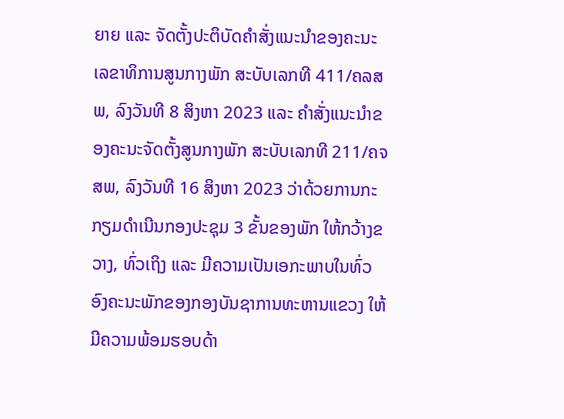ຍາຍ ແລະ ຈັດຕັ້ງປະຕິບັດຄໍາສັ່ງແນະນໍາຂອງຄະນະເລຂາທິການສູນກາງພັກ ສະບັບເລກທີ 411/ຄລສພ, ລົງວັນທີ 8 ສິງຫາ 2023 ແລະ ຄໍາສັ່ງແນະນໍາຂອງຄະນະຈັດຕັ້ງສູນກາງພັກ ສະບັບເລກທີ 211/ຄຈສພ, ລົງວັນທີ 16 ສິງຫາ 2023 ວ່າດ້ວຍການກະກຽມດໍາເນີນກອງປະຊຸມ 3 ຂັ້ນຂອງພັກ ໃຫ້ກວ້າງຂວາງ, ທົ່ວເຖິງ ແລະ ມີຄວາມເປັນເອກະພາບໃນທົ່ວອົງຄະນະພັກຂອງກອງບັນຊາການທະຫານແຂວງ ໃຫ້ມີຄວາມພ້ອມຮອບດ້າ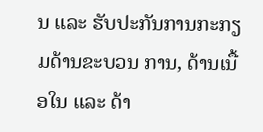ນ ແລະ ຮັບປະກັນການກະກຽມດ້ານຂະບວນ ການ, ດ້ານເນື້ອໃນ ແລະ ດ້າ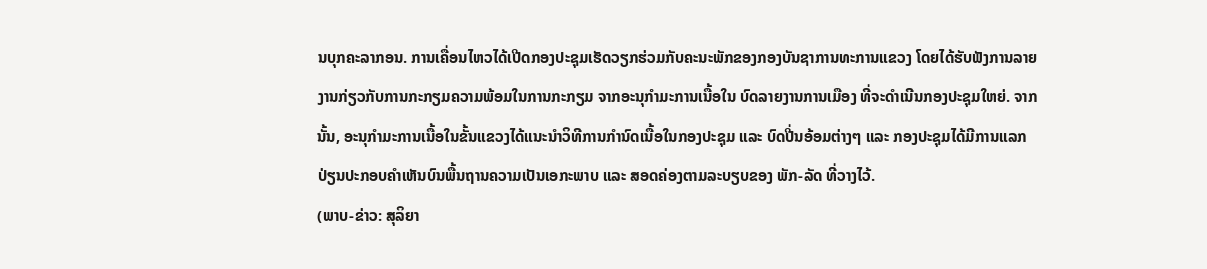ນບຸກຄະລາກອນ. ການເຄື່ອນໄຫວໄດ້ເປີດກອງປະຊຸມເຮັດວຽກຮ່ວມກັບຄະນະພັກຂອງກອງບັນຊາການທະການແຂວງ ໂດຍໄດ້ຮັບຟັງການລາຍງານກ່ຽວກັບການກະກຽມຄວາມພ້ອມໃນການກະກຽມ ຈາກອະນຸກຳມະການເນື້ອໃນ ບົດລາຍງານການເມືອງ ທີ່ຈະດຳເນີນກອງປະຊຸມໃຫຍ່. ຈາກນັ້ນ, ອະນຸກໍາມະການເນື້ອໃນຂັ້ນແຂວງໄດ້ແນະນຳວິທີການກຳນົດເນື້ອໃນກອງປະຊຸມ ແລະ ບົດປີ່ນອ້ອມຕ່າງໆ ແລະ ກອງປະຊຸມໄດ້ມີການແລກປ່ຽນປະກອບຄຳເຫັນບົນພື້ນຖານຄວາມເປັນເອກະພາບ ແລະ ສອດຄ່ອງຕາມລະບຽບຂອງ ພັກ-ລັດ ທີ່ວາງໄວ້.
(ພາບ-ຂ່າວ: ສຸລິຍາ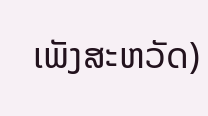ເພັງສະຫວັດ)